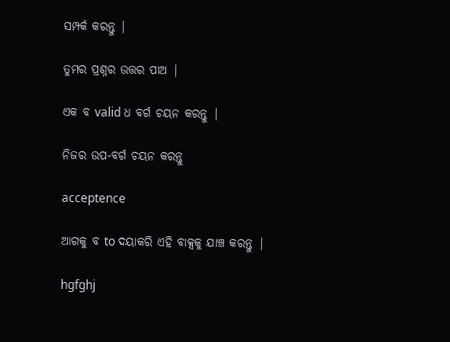ସମ୍ପର୍କ କରନ୍ତୁ |

ତୁମର ପ୍ରଶ୍ନର ଉତ୍ତର ପାଅ |

ଏକ ବ valid ଧ ବର୍ଗ ଚୟନ କରନ୍ତୁ |

ନିଜର ଉପ-ବର୍ଗ ଚୟନ କରନ୍ତୁ

acceptence

ଆଗକୁ ବ to ଦୟାକରି ଏହି ବାକ୍ସକୁ ଯାଞ୍ଚ କରନ୍ତୁ |

hgfghj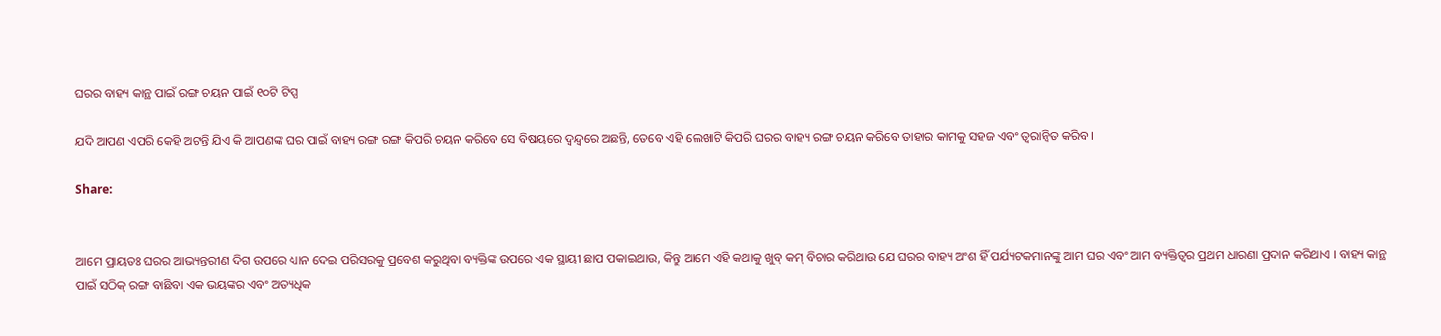ଘରର ବାହ୍ୟ କାନ୍ଥ ପାଇଁ ରଙ୍ଗ ଚୟନ ପାଇଁ ୧୦ଟି ଟିପ୍ସ

ଯଦି ଆପଣ ଏପରି କେହି ଅଟନ୍ତି ଯିଏ କି ଆପଣଙ୍କ ଘର ପାଇଁ ବାହ୍ୟ ରଙ୍ଗ ରଙ୍ଗ କିପରି ଚୟନ କରିବେ ସେ ବିଷୟରେ ଦ୍ୱନ୍ଦ୍ୱରେ ଅଛନ୍ତି, ତେବେ ଏହି ଲେଖାଟି କିପରି ଘରର ବାହ୍ୟ ରଙ୍ଗ ଚୟନ କରିବେ ତାହାର କାମକୁ ସହଜ ଏବଂ ତ୍ୱରାନ୍ୱିତ କରିବ ।

Share:


ଆମେ ପ୍ରାୟତଃ ଘରର ଆଭ୍ୟନ୍ତରୀଣ ଦିଗ ଉପରେ ଧ୍ୟାନ ଦେଇ ପରିସରକୁ ପ୍ରବେଶ କରୁଥିବା ବ୍ୟକ୍ତିଙ୍କ ଉପରେ ଏକ ସ୍ଥାୟୀ ଛାପ ପକାଇଥାଉ, କିନ୍ତୁ ଆମେ ଏହି କଥାକୁ ଖୁବ୍ କମ୍ ବିଚାର କରିଥାଉ ଯେ ଘରର ବାହ୍ୟ ଅଂଶ ହିଁ ପର୍ଯ୍ୟଟକମାନଙ୍କୁ ଆମ ଘର ଏବଂ ଆମ ବ୍ୟକ୍ତିତ୍ୱର ପ୍ରଥମ ଧାରଣା ପ୍ରଦାନ କରିଥାଏ । ବାହ୍ୟ କାନ୍ଥ ପାଇଁ ସଠିକ୍ ରଙ୍ଗ ବାଛିବା ଏକ ଭୟଙ୍କର ଏବଂ ଅତ୍ୟଧିକ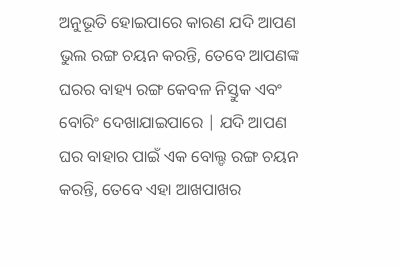ଅନୁଭୂତି ହୋଇପାରେ କାରଣ ଯଦି ଆପଣ ଭୁଲ ରଙ୍ଗ ଚୟନ କରନ୍ତି, ତେବେ ଆପଣଙ୍କ ଘରର ବାହ୍ୟ ରଙ୍ଗ କେବଳ ନିସ୍ତୁକ ଏବଂ ବୋରିଂ ଦେଖାଯାଇପାରେ | ଯଦି ଆପଣ ଘର ବାହାର ପାଇଁ ଏକ ବୋଲ୍ଡ ରଙ୍ଗ ଚୟନ କରନ୍ତି, ତେବେ ଏହା ଆଖପାଖର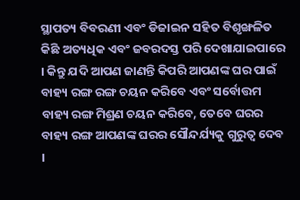ସ୍ଥାପତ୍ୟ ବିବରଣୀ ଏବଂ ଡିଜାଇନ ସହିତ ବିଶୃଙ୍ଖଳିତ କିଛି ଅତ୍ୟଧିକ ଏବଂ ଜବରଦସ୍ତ ପରି ଦେଖାଯାଇପାରେ । କିନ୍ତୁ ଯଦି ଆପଣ ଜାଣନ୍ତି କିପରି ଆପଣଙ୍କ ଘର ପାଇଁ ବାହ୍ୟ ରଙ୍ଗ ରଙ୍ଗ ଚୟନ କରିବେ ଏବଂ ସର୍ବୋତ୍ତମ ବାହ୍ୟ ରଙ୍ଗ ମିଶ୍ରଣ ଚୟନ କରିବେ, ତେବେ ଘରର ବାହ୍ୟ ରଙ୍ଗ ଆପଣଙ୍କ ଘରର ସୌନ୍ଦର୍ଯ୍ୟକୁ ଗୁରୁତ୍ୱ ଦେବ ।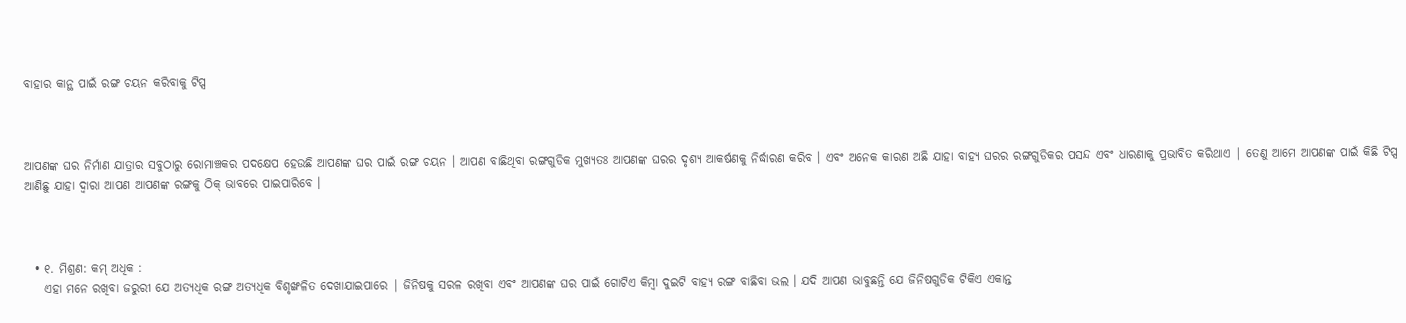ବାହାର କାନ୍ଥ ପାଇଁ ରଙ୍ଗ ଚୟନ କରିବାକୁ ଟିପ୍ସ



ଆପଣଙ୍କ ଘର ନିର୍ମାଣ ଯାତ୍ରାର ସବୁଠାରୁ ରୋମାଞ୍ଚକର ପଦକ୍ଷେପ ହେଉଛି ଆପଣଙ୍କ ଘର ପାଇଁ ରଙ୍ଗ ଚୟନ । ଆପଣ ବାଛିଥିବା ରଙ୍ଗଗୁଡିକ ମୁଖ୍ୟତଃ ଆପଣଙ୍କ ଘରର ଦୃଶ୍ୟ ଆକର୍ଷଣକୁ ନିର୍ଦ୍ଧାରଣ କରିବ । ଏବଂ ଅନେକ କାରଣ ଅଛି ଯାହା ବାହ୍ୟ ଘରର ରଙ୍ଗଗୁଡିକର ପସନ୍ଦ ଏବଂ ଧାରଣାକୁ ପ୍ରଭାବିତ କରିଥାଏ | ତେଣୁ ଆମେ ଆପଣଙ୍କ ପାଇଁ କିଛି ଟିପ୍ସ ଆଣିଛୁ ଯାହା ଦ୍ୱାରା ଆପଣ ଆପଣଙ୍କ ରଙ୍ଗକୁ ଠିକ୍ ଭାବରେ ପାଇପାରିବେ ।



  • ୧. ମିଶ୍ରଣ: କମ୍ ଅଧିକ :
    ଏହା ମନେ ରଖିବା ଜରୁରୀ ଯେ ଅତ୍ୟଧିକ ରଙ୍ଗ ଅତ୍ୟଧିକ ବିଶୃଙ୍ଖଳିତ ଦେଖାଯାଇପାରେ | ଜିନିଷକୁ ସରଳ ରଖିବା ଏବଂ ଆପଣଙ୍କ ଘର ପାଇଁ ଗୋଟିଏ କିମ୍ବା ଦୁଇଟି ବାହ୍ୟ ରଙ୍ଗ ବାଛିବା ଭଲ । ଯଦି ଆପଣ ଭାବୁଛନ୍ତି ଯେ ଜିନିଷଗୁଡିକ ଟିକିଏ ଏକାନ୍ତ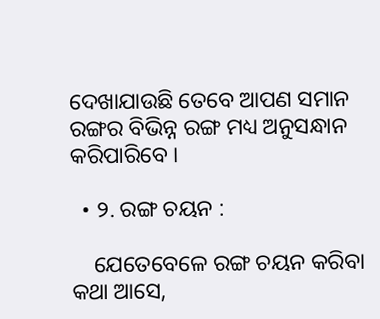ଦେଖାଯାଉଛି ତେବେ ଆପଣ ସମାନ ରଙ୍ଗର ବିଭିନ୍ନ ରଙ୍ଗ ମଧ୍ୟ ଅନୁସନ୍ଧାନ କରିପାରିବେ ।

  • ୨. ରଙ୍ଗ ଚୟନ :

    ଯେତେବେଳେ ରଙ୍ଗ ଚୟନ କରିବା କଥା ଆସେ,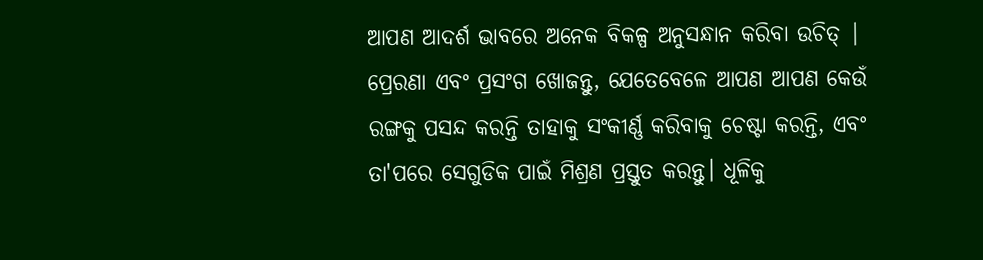ଆପଣ ଆଦର୍ଶ ଭାବରେ ଅନେକ ବିକଳ୍ପ ଅନୁସନ୍ଧାନ କରିବା ଉଚିତ୍ | ପ୍ରେରଣା ଏବଂ ପ୍ରସଂଗ ଖୋଜନ୍ତୁ, ଯେତେବେଳେ ଆପଣ ଆପଣ କେଉଁ ରଙ୍ଗକୁ ପସନ୍ଦ କରନ୍ତି ତାହାକୁ ସଂକୀର୍ଣ୍ଣ କରିବାକୁ ଚେଷ୍ଟା କରନ୍ତି, ଏବଂ ତା'ପରେ ସେଗୁଡିକ ପାଇଁ ମିଶ୍ରଣ ପ୍ରସ୍ତୁତ କରନ୍ତୁ। ଧୂଳିକୁ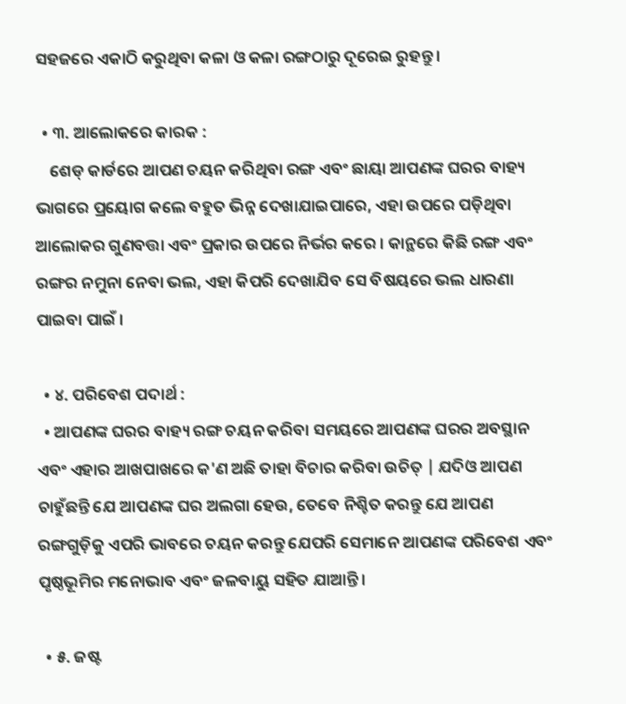ସହଜରେ ଏକାଠି କରୁଥିବା କଳା ଓ କଳା ରଙ୍ଗଠାରୁ ଦୂରେଇ ରୁହନ୍ତୁ।

  • ୩. ଆଲୋକରେ କାରକ :
    ଶେଡ୍ କାର୍ଡରେ ଆପଣ ଚୟନ କରିଥିବା ରଙ୍ଗ ଏବଂ ଛାୟା ଆପଣଙ୍କ ଘରର ବାହ୍ୟ ଭାଗରେ ପ୍ରୟୋଗ କଲେ ବହୁତ ଭିନ୍ନ ଦେଖାଯାଇପାରେ, ଏହା ଉପରେ ପଡ଼ିଥିବା ଆଲୋକର ଗୁଣବତ୍ତା ଏବଂ ପ୍ରକାର ଉପରେ ନିର୍ଭର କରେ । କାନ୍ଥରେ କିଛି ରଙ୍ଗ ଏବଂ ରଙ୍ଗର ନମୁନା ନେବା ଭଲ, ଏହା କିପରି ଦେଖାଯିବ ସେ ବିଷୟରେ ଭଲ ଧାରଣା ପାଇବା ପାଇଁ ।

  • ୪. ପରିବେଶ ପଦାର୍ଥ :
  • ଆପଣଙ୍କ ଘରର ବାହ୍ୟ ରଙ୍ଗ ଚୟନ କରିବା ସମୟରେ ଆପଣଙ୍କ ଘରର ଅବସ୍ଥାନ ଏବଂ ଏହାର ଆଖପାଖରେ କ'ଣ ଅଛି ତାହା ବିଚାର କରିବା ଉଚିତ୍ | ଯଦିଓ ଆପଣ ଚାହୁଁଛନ୍ତି ଯେ ଆପଣଙ୍କ ଘର ଅଲଗା ହେଉ, ତେବେ ନିଶ୍ଚିତ କରନ୍ତୁ ଯେ ଆପଣ ରଙ୍ଗଗୁଡ଼ିକୁ ଏପରି ଭାବରେ ଚୟନ କରନ୍ତୁ ଯେପରି ସେମାନେ ଆପଣଙ୍କ ପରିବେଶ ଏବଂ ପୃଷ୍ଠଭୂମିର ମନୋଭାବ ଏବଂ ଜଳବାୟୁ ସହିତ ଯାଆନ୍ତି ।

  • ୫. ଜଷ୍ଟ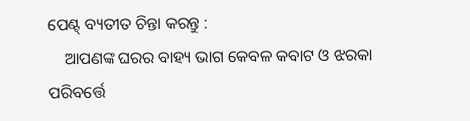ପେଣ୍ଟ୍ ବ୍ୟତୀତ ଚିନ୍ତା କରନ୍ତୁ :
    ଆପଣଙ୍କ ଘରର ବାହ୍ୟ ଭାଗ କେବଳ କବାଟ ଓ ଝରକା ପରିବର୍ତ୍ତେ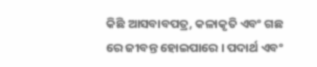କିଛି ଆସବାବପତ୍ର, କଳାକୃତି ଏବଂ ଗଛ ରେ ଜୀବନ୍ତ ହୋଇପାରେ । ପଦାର୍ଥ ଏବଂ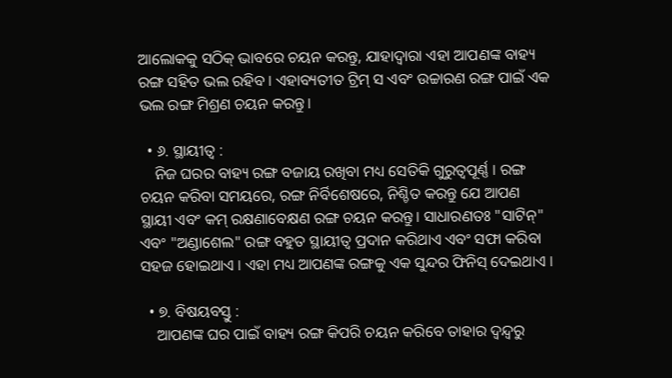ଆଲୋକକୁ ସଠିକ୍ ଭାବରେ ଚୟନ କରନ୍ତୁ, ଯାହାଦ୍ୱାରା ଏହା ଆପଣଙ୍କ ବାହ୍ୟ ରଙ୍ଗ ସହିତ ଭଲ ରହିବ । ଏହାବ୍ୟତୀତ ଟ୍ରିମ୍ ସ ଏବଂ ଉଚ୍ଚାରଣ ରଙ୍ଗ ପାଇଁ ଏକ ଭଲ ରଙ୍ଗ ମିଶ୍ରଣ ଚୟନ କରନ୍ତୁ।

  • ୬. ସ୍ଥାୟୀତ୍ୱ :
    ନିଜ ଘରର ବାହ୍ୟ ରଙ୍ଗ ବଜାୟ ରଖିବା ମଧ୍ୟ ସେତିକି ଗୁରୁତ୍ୱପୂର୍ଣ୍ଣ । ରଙ୍ଗ ଚୟନ କରିବା ସମୟରେ, ରଙ୍ଗ ନିର୍ବିଶେଷରେ, ନିଶ୍ଚିତ କରନ୍ତୁ ଯେ ଆପଣ ସ୍ଥାୟୀ ଏବଂ କମ୍ ରକ୍ଷଣାବେକ୍ଷଣ ରଙ୍ଗ ଚୟନ କରନ୍ତୁ। ସାଧାରଣତଃ "ସାଟିନ୍" ଏବଂ "ଅଣ୍ଡାଶେଲ" ରଙ୍ଗ ବହୁତ ସ୍ଥାୟୀତ୍ୱ ପ୍ରଦାନ କରିଥାଏ ଏବଂ ସଫା କରିବା ସହଜ ହୋଇଥାଏ । ଏହା ମଧ୍ୟ ଆପଣଙ୍କ ରଙ୍ଗକୁ ଏକ ସୁନ୍ଦର ଫିନିସ୍ ଦେଇଥାଏ ।

  • ୭. ବିଷୟବସ୍ତୁ :
    ଆପଣଙ୍କ ଘର ପାଇଁ ବାହ୍ୟ ରଙ୍ଗ କିପରି ଚୟନ କରିବେ ତାହାର ଦ୍ୱନ୍ଦ୍ୱରୁ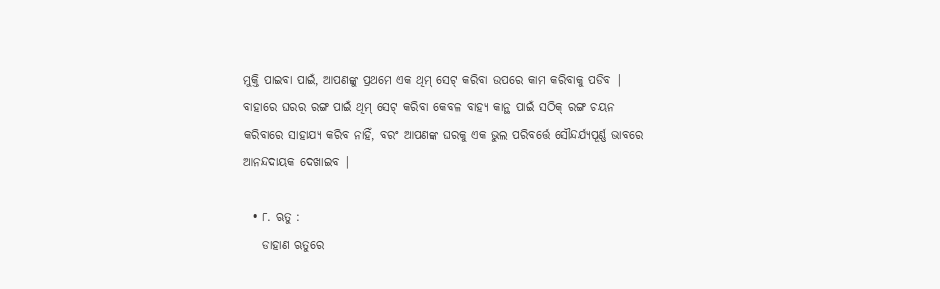ମୁକ୍ତି ପାଇବା ପାଇଁ, ଆପଣଙ୍କୁ ପ୍ରଥମେ ଏକ ଥିମ୍ ସେଟ୍ କରିବା ଉପରେ କାମ କରିବାକୁ ପଡିବ | ବାହାରେ ଘରର ରଙ୍ଗ ପାଇଁ ଥିମ୍ ସେଟ୍ କରିବା କେବଳ ବାହ୍ୟ କାନ୍ଥ ପାଇଁ ସଠିକ୍ ରଙ୍ଗ ଚୟନ କରିବାରେ ସାହାଯ୍ୟ କରିବ ନାହିଁ, ବରଂ ଆପଣଙ୍କ ଘରକୁ ଏକ ଭୁଲ ପରିବର୍ତ୍ତେ ସୌନ୍ଦର୍ଯ୍ୟପୂର୍ଣ୍ଣ ଭାବରେ ଆନନ୍ଦଦାୟକ ଦେଖାଇବ |

  • ୮. ଋତୁ :
    ଡାହାଣ ଋତୁରେ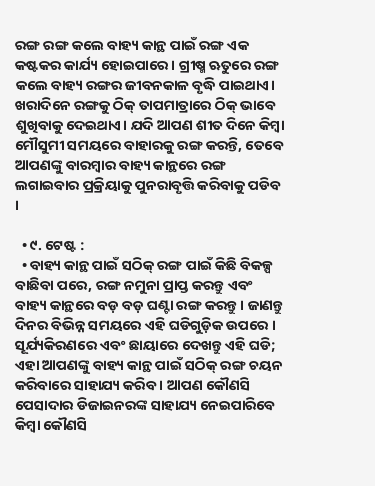ରଙ୍ଗ ରଙ୍ଗ କଲେ ବାହ୍ୟ କାନ୍ଥ ପାଇଁ ରଙ୍ଗ ଏକ କଷ୍ଟକର କାର୍ଯ୍ୟ ହୋଇପାରେ । ଗ୍ରୀଷ୍ମ ଋତୁରେ ରଙ୍ଗ କଲେ ବାହ୍ୟ ରଙ୍ଗର ଜୀବନକାଳ ବୃଦ୍ଧି ପାଇଥାଏ। ଖରାଦିନେ ରଙ୍ଗକୁ ଠିକ୍ ତାପମାତ୍ରାରେ ଠିକ୍ ଭାବେ ଶୁଖିବାକୁ ଦେଇଥାଏ। ଯଦି ଆପଣ ଶୀତ ଦିନେ କିମ୍ବା ମୌସୁମୀ ସମୟରେ ବାହାରକୁ ରଙ୍ଗ କରନ୍ତି, ତେବେ ଆପଣଙ୍କୁ ବାରମ୍ବାର ବାହ୍ୟ କାନ୍ଥରେ ରଙ୍ଗ ଲଗାଇବାର ପ୍ରକ୍ରିୟାକୁ ପୁନରାବୃତ୍ତି କରିବାକୁ ପଡିବ ।

  • ୯. ଟେଷ୍ଟ :
  • ବାହ୍ୟ କାନ୍ଥ ପାଇଁ ସଠିକ୍ ରଙ୍ଗ ପାଇଁ କିଛି ବିକଳ୍ପ ବାଛିବା ପରେ, ରଙ୍ଗ ନମୁନା ପ୍ରାପ୍ତ କରନ୍ତୁ ଏବଂ ବାହ୍ୟ କାନ୍ଥରେ ବଡ଼ ବଡ଼ ଘଣ୍ଟା ରଙ୍ଗ କରନ୍ତୁ। ଜାଣନ୍ତୁ ଦିନର ବିଭିନ୍ନ ସମୟରେ ଏହି ଘଡିଗୁଡ଼ିକ ଉପରେ । ସୂର୍ଯ୍ୟକିରଣରେ ଏବଂ ଛାୟାରେ ଦେଖନ୍ତୁ ଏହି ଘଡି; ଏହା ଆପଣଙ୍କୁ ବାହ୍ୟ କାନ୍ଥ ପାଇଁ ସଠିକ୍ ରଙ୍ଗ ଚୟନ କରିବାରେ ସାହାଯ୍ୟ କରିବ । ଆପଣ କୌଣସି ପେସାଦାର ଡିଜାଇନରଙ୍କ ସାହାଯ୍ୟ ନେଇପାରିବେ କିମ୍ବା କୌଣସି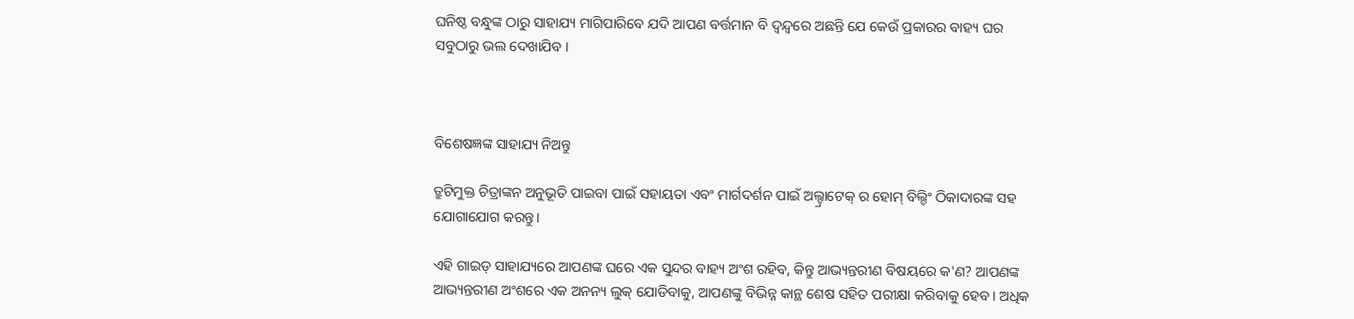ଘନିଷ୍ଠ ବନ୍ଧୁଙ୍କ ଠାରୁ ସାହାଯ୍ୟ ମାଗିପାରିବେ ଯଦି ଆପଣ ବର୍ତ୍ତମାନ ବି ଦ୍ୱନ୍ଦ୍ୱରେ ଅଛନ୍ତି ଯେ କେଉଁ ପ୍ରକାରର ବାହ୍ୟ ଘର ସବୁଠାରୁ ଭଲ ଦେଖାଯିବ ।



ବିଶେଷଜ୍ଞଙ୍କ ସାହାଯ୍ୟ ନିଅନ୍ତୁ

ତ୍ରୁଟିମୁକ୍ତ ଚିତ୍ରାଙ୍କନ ଅନୁଭୂତି ପାଇବା ପାଇଁ ସହାୟତା ଏବଂ ମାର୍ଗଦର୍ଶନ ପାଇଁ ଅଲ୍ଟ୍ରାଟେକ୍ ର ହୋମ୍ ବିଲ୍ଡିଂ ଠିକାଦାରଙ୍କ ସହ ଯୋଗାଯୋଗ କରନ୍ତୁ।

ଏହି ଗାଇଡ୍ ସାହାଯ୍ୟରେ ଆପଣଙ୍କ ଘରେ ଏକ ସୁନ୍ଦର ବାହ୍ୟ ଅଂଶ ରହିବ, କିନ୍ତୁ ଆଭ୍ୟନ୍ତରୀଣ ବିଷୟରେ କ'ଣ? ଆପଣଙ୍କ ଆଭ୍ୟନ୍ତରୀଣ ଅଂଶରେ ଏକ ଅନନ୍ୟ ଲୁକ୍ ଯୋଡିବାକୁ, ଆପଣଙ୍କୁ ବିଭିନ୍ନ କାନ୍ଥ ଶେଷ ସହିତ ପରୀକ୍ଷା କରିବାକୁ ହେବ। ଅଧିକ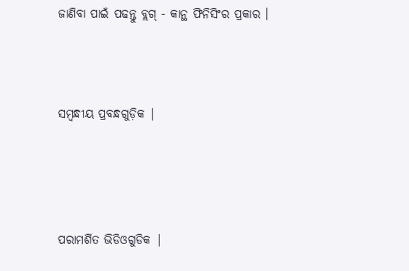ଜାଣିବା ପାଇଁ ପଢନ୍ତୁ ବ୍ଲଗ୍ - କାନ୍ଥ ଫିନିସିଂର ପ୍ରକାର ।



ସମ୍ବନ୍ଧୀୟ ପ୍ରବନ୍ଧଗୁଡ଼ିକ |




ପରାମର୍ଶିତ ଭିଡିଓଗୁଡିକ |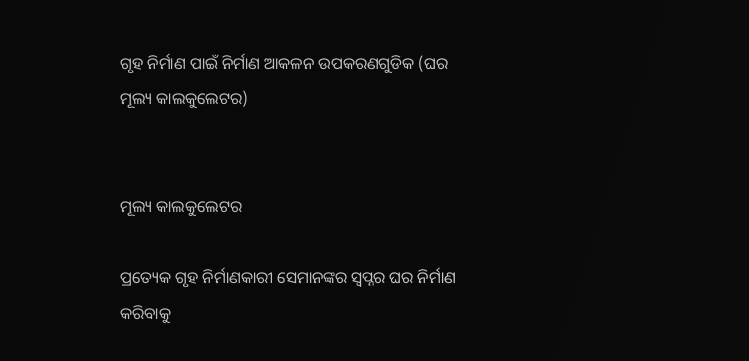ଗୃହ ନିର୍ମାଣ ପାଇଁ ନିର୍ମାଣ ଆକଳନ ଉପକରଣଗୁଡିକ (ଘର ମୂଲ୍ୟ କାଲକୁଲେଟର)


ମୂଲ୍ୟ କାଲକୁଲେଟର

ପ୍ରତ୍ୟେକ ଗୃହ ନିର୍ମାଣକାରୀ ସେମାନଙ୍କର ସ୍ୱପ୍ନର ଘର ନିର୍ମାଣ କରିବାକୁ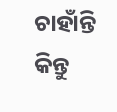ଚାହାଁନ୍ତି କିନ୍ତୁ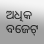ଅଧିକ ବଜେଟ୍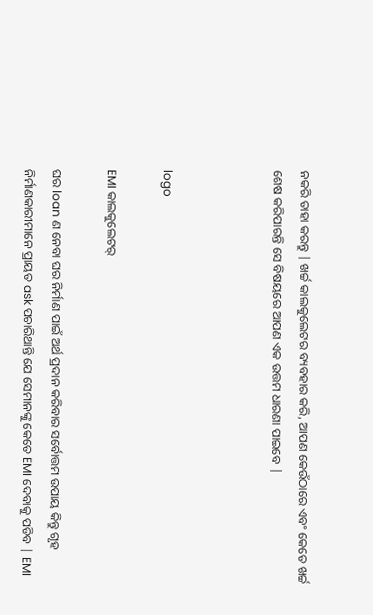ନକରି ତାହା କରନ୍ତୁ | ଖର୍ଚ୍ଚ କାଲକୁଲେଟର ବ୍ୟବହାର କରି, ଆପଣ କେଉଁଠାରେ ଏବଂ କେତେ ଖର୍ଚ୍ଚ ଶେଷ କରିପାରନ୍ତି ସେ ବିଷୟରେ ଆପଣ ଏକ ଉତ୍ତମ ଧାରଣା ପାଇବେ |



logo

EMI କାଲକୁଲେଟର୍

ଘର loan ଣ ନେବା ଘର ନିର୍ମାଣ ପାଇଁ ଅର୍ଥ ପ୍ରଦାନ କରିବାର ସର୍ବୋତ୍ତମ ଉପାୟ କିନ୍ତୁ ଗୃହ ନିର୍ମାଣକାରୀମାନେ ପ୍ରାୟତ ask ପଚାରିଥାନ୍ତି ଯେ ସେମାନଙ୍କୁ କେତେ EMI ଦେବାକୁ ପଡିବ | EMI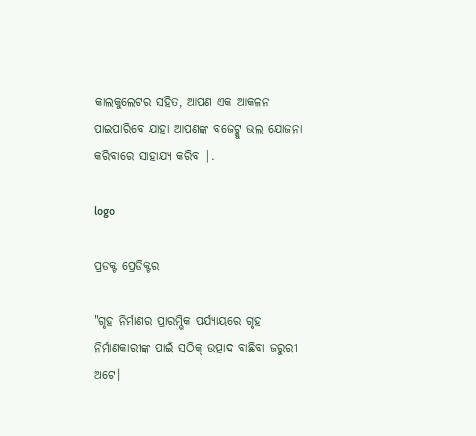କାଲକୁଲେଟର ସହିତ, ଆପଣ ଏକ ଆକଳନ ପାଇପାରିବେ ଯାହା ଆପଣଙ୍କ ବଜେଟ୍କୁ ଭଲ ଯୋଜନା କରିବାରେ ସାହାଯ୍ୟ କରିବ |.

logo

ପ୍ରଡକ୍ଟ ପ୍ରେଡିକ୍ଟର

"ଗୃହ ନିର୍ମାଣର ପ୍ରାରମ୍ଭିକ ପର୍ଯ୍ୟାୟରେ ଗୃହ ନିର୍ମାଣକାରୀଙ୍କ ପାଇଁ ସଠିକ୍ ଉତ୍ପାଦ ବାଛିବା ଜରୁରୀ ଅଟେ।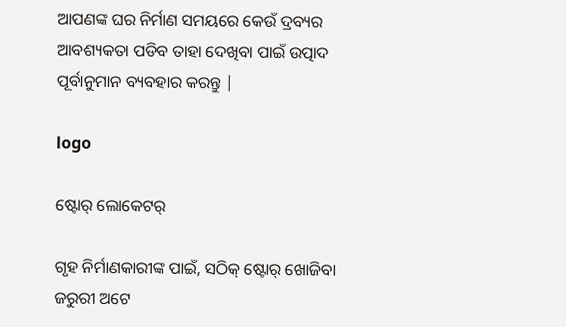ଆପଣଙ୍କ ଘର ନିର୍ମାଣ ସମୟରେ କେଉଁ ଦ୍ରବ୍ୟର ଆବଶ୍ୟକତା ପଡିବ ତାହା ଦେଖିବା ପାଇଁ ଉତ୍ପାଦ ପୂର୍ବାନୁମାନ ବ୍ୟବହାର କରନ୍ତୁ |

logo

ଷ୍ଟୋର୍ ଲୋକେଟର୍

ଗୃହ ନିର୍ମାଣକାରୀଙ୍କ ପାଇଁ, ସଠିକ୍ ଷ୍ଟୋର୍‌ ଖୋଜିବା ଜରୁରୀ ଅଟେ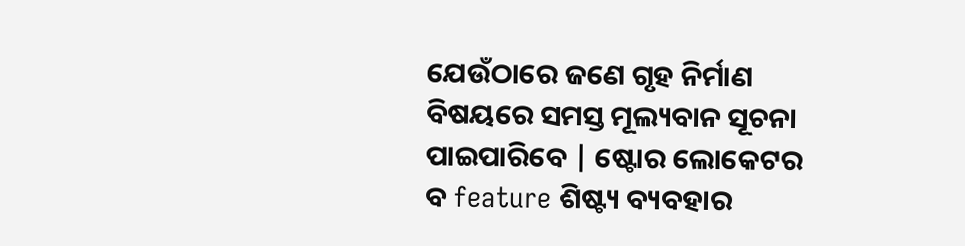ଯେଉଁଠାରେ ଜଣେ ଗୃହ ନିର୍ମାଣ ବିଷୟରେ ସମସ୍ତ ମୂଲ୍ୟବାନ ସୂଚନା ପାଇପାରିବେ | ଷ୍ଟୋର ଲୋକେଟର ବ feature ଶିଷ୍ଟ୍ୟ ବ୍ୟବହାର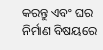କରନ୍ତୁ ଏବଂ ଘର ନିର୍ମାଣ ବିଷୟରେ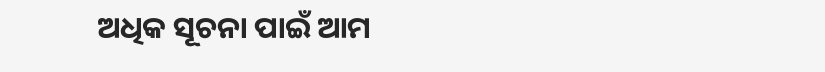ଅଧିକ ସୂଚନା ପାଇଁ ଆମ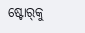ଷ୍ଟୋର୍‌କୁ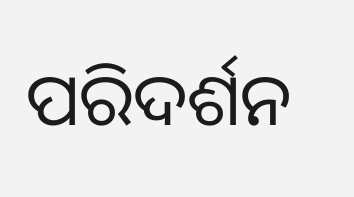ପରିଦର୍ଶନ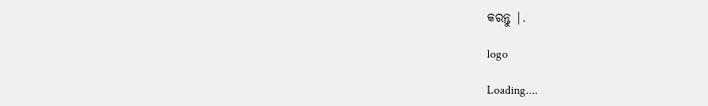କରନ୍ତୁ |.

logo

Loading....